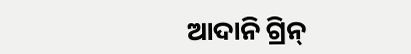ଆଦାନି ଗ୍ରିନ୍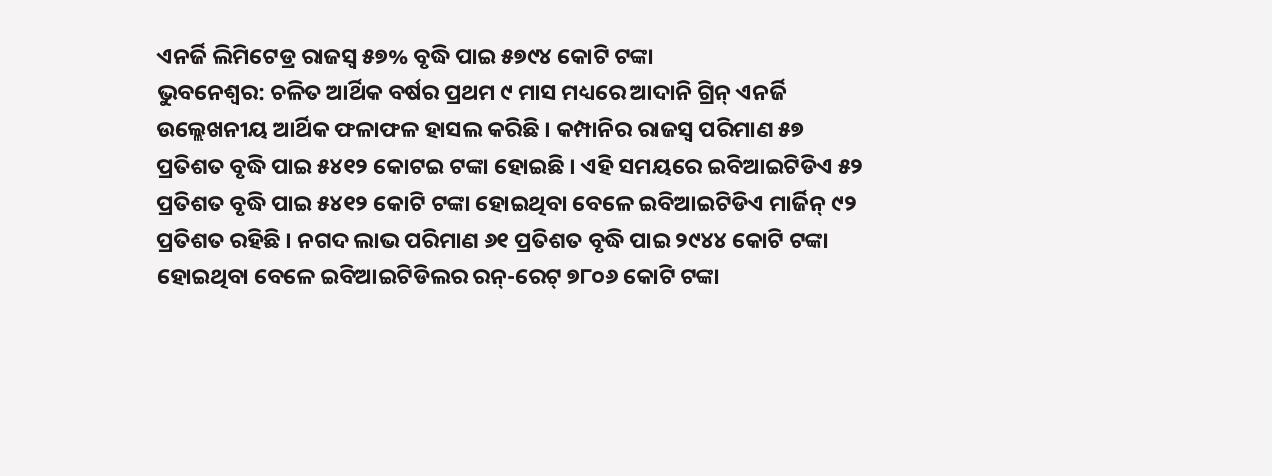ଏନର୍ଜି ଲିମିଟେଡ୍ର ରାଜସ୍ୱ ୫୭% ବୃଦ୍ଧି ପାଇ ୫୭୯୪ କୋଟି ଟଙ୍କା
ଭୁବନେଶ୍ୱର: ଚଳିତ ଆର୍ଥିକ ବର୍ଷର ପ୍ରଥମ ୯ ମାସ ମଧ୍ୟରେ ଆଦାନି ଗ୍ରିନ୍ ଏନର୍ଜି ଉଲ୍ଲେଖନୀୟ ଆର୍ଥିକ ଫଳାଫଳ ହାସଲ କରିଛି । କମ୍ପାନିର ରାଜସ୍ୱ ପରିମାଣ ୫୭ ପ୍ରତିଶତ ବୃଦ୍ଧି ପାଇ ୫୪୧୨ କୋଟଇ ଟଙ୍କା ହୋଇଛି । ଏହି ସମୟରେ ଇବିଆଇଟିଡିଏ ୫୨ ପ୍ରତିଶତ ବୃଦ୍ଧି ପାଇ ୫୪୧୨ କୋଟି ଟଙ୍କା ହୋଇଥିବା ବେଳେ ଇବିଆଇଟିଡିଏ ମାର୍ଜିନ୍ ୯୨ ପ୍ରତିଶତ ରହିଛି । ନଗଦ ଲାଭ ପରିମାଣ ୬୧ ପ୍ରତିଶତ ବୃଦ୍ଧି ପାଇ ୨୯୪୪ କୋଟି ଟଙ୍କା ହୋଇଥିବା ବେଳେ ଇବିଆଇଟିଡିଲର ରନ୍-ରେଟ୍ ୭୮୦୬ କୋଟି ଟଙ୍କା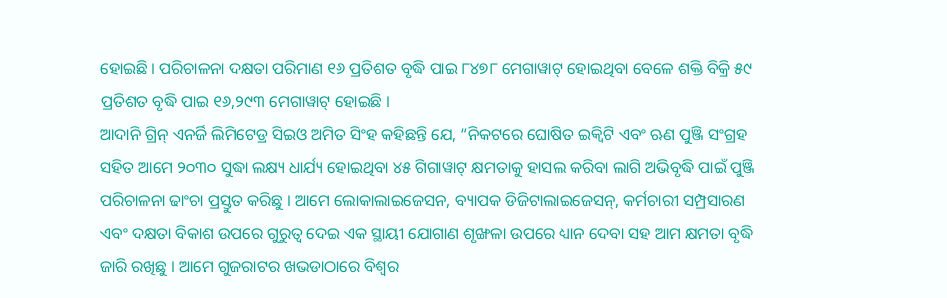ହୋଇଛି । ପରିଚାଳନା ଦକ୍ଷତା ପରିମାଣ ୧୬ ପ୍ରତିଶତ ବୃଦ୍ଧି ପାଇ ୮୪୭୮ ମେଗାୱାଟ୍ ହୋଇଥିବା ବେଳେ ଶକ୍ତି ବିକ୍ରି ୫୯ ପ୍ରତିଶତ ବୃଦ୍ଧି ପାଇ ୧୬,୨୯୩ ମେଗାୱାଟ୍ ହୋଇଛି ।
ଆଦାନି ଗ୍ରିନ୍ ଏନର୍ଜି ଲିମିଟେଡ୍ର ସିଇଓ ଅମିତ ସିଂହ କହିଛନ୍ତି ଯେ, “ନିକଟରେ ଘୋଷିତ ଇକ୍ୱିଟି ଏବଂ ଋଣ ପୁଞ୍ଜି ସଂଗ୍ରହ ସହିତ ଆମେ ୨୦୩୦ ସୁଦ୍ଧା ଲକ୍ଷ୍ୟ ଧାର୍ଯ୍ୟ ହୋଇଥିବା ୪୫ ଗିଗାୱାଟ୍ କ୍ଷମତାକୁ ହାସଲ କରିବା ଲାଗି ଅଭିବୃଦ୍ଧି ପାଇଁ ପୁଞ୍ଜି ପରିଚାଳନା ଢାଂଚା ପ୍ରସ୍ତୁତ କରିଛୁ । ଆମେ ଲୋକାଲାଇଜେସନ, ବ୍ୟାପକ ଡିଜିଟାଲାଇଜେସନ୍, କର୍ମଚାରୀ ସମ୍ପ୍ରସାରଣ ଏବଂ ଦକ୍ଷତା ବିକାଶ ଉପରେ ଗୁରୁତ୍ୱ ଦେଇ ଏକ ସ୍ଥାୟୀ ଯୋଗାଣ ଶୃଙ୍ଖଳା ଉପରେ ଧ୍ୟାନ ଦେବା ସହ ଆମ କ୍ଷମତା ବୃଦ୍ଧି ଜାରି ରଖିଛୁ । ଆମେ ଗୁଜରାଟର ଖଭଡାଠାରେ ବିଶ୍ୱର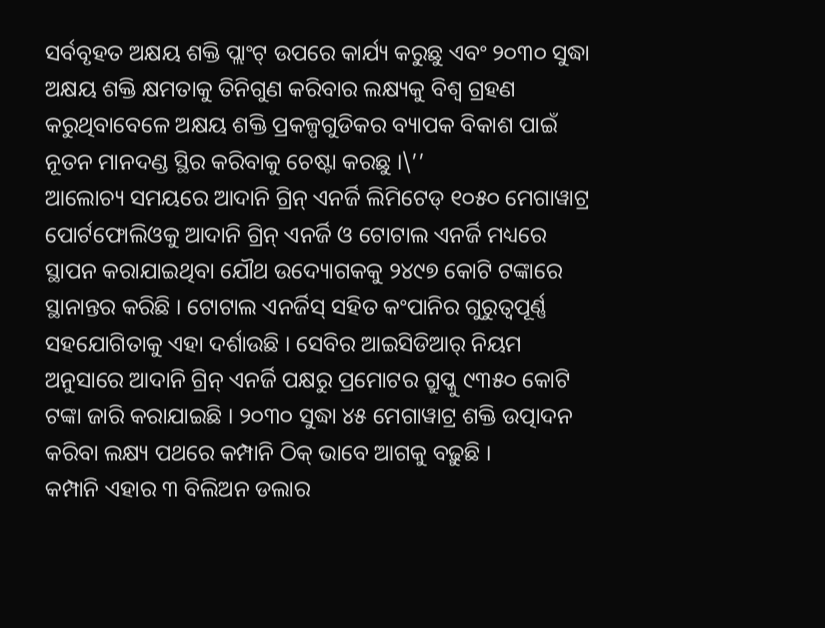ସର୍ବବୃହତ ଅକ୍ଷୟ ଶକ୍ତି ପ୍ଲାଂଟ୍ ଉପରେ କାର୍ଯ୍ୟ କରୁଛୁ ଏବଂ ୨୦୩୦ ସୁଦ୍ଧା ଅକ୍ଷୟ ଶକ୍ତି କ୍ଷମତାକୁ ତିନିଗୁଣ କରିବାର ଲକ୍ଷ୍ୟକୁ ବିଶ୍ୱ ଗ୍ରହଣ କରୁଥିବାବେଳେ ଅକ୍ଷୟ ଶକ୍ତି ପ୍ରକଳ୍ପଗୁଡିକର ବ୍ୟାପକ ବିକାଶ ପାଇଁ ନୂତନ ମାନଦଣ୍ଡ ସ୍ଥିର କରିବାକୁ ଚେଷ୍ଟା କରଛୁ ।\’’
ଆଲୋଚ୍ୟ ସମୟରେ ଆଦାନି ଗ୍ରିନ୍ ଏନର୍ଜି ଲିମିଟେଡ୍ ୧୦୫୦ ମେଗାୱାଟ୍ର ପୋର୍ଟଫୋଲିଓକୁ ଆଦାନି ଗ୍ରିନ୍ ଏନର୍ଜି ଓ ଟୋଟାଲ ଏନର୍ଜି ମଧ୍ୟରେ ସ୍ଥାପନ କରାଯାଇଥିବା ଯୌଥ ଉଦ୍ୟୋଗକକୁ ୨୪୯୭ କୋଟି ଟଙ୍କାରେ ସ୍ଥାନାନ୍ତର କରିଛି । ଟୋଟାଲ ଏନର୍ଜିସ୍ ସହିତ କଂପାନିର ଗୁରୁତ୍ୱପୂର୍ଣ୍ଣ ସହଯୋଗିତାକୁ ଏହା ଦର୍ଶାଉଛି । ସେବିର ଆଇସିଡିଆର୍ ନିୟମ ଅନୁସାରେ ଆଦାନି ଗ୍ରିନ୍ ଏନର୍ଜି ପକ୍ଷରୁ ପ୍ରମୋଟର ଗ୍ରୁପ୍କୁ ୯୩୫୦ କୋଟି ଟଙ୍କା ଜାରି କରାଯାଇଛି । ୨୦୩୦ ସୁଦ୍ଧା ୪୫ ମେଗାୱାଟ୍ର ଶକ୍ତି ଉତ୍ପାଦନ କରିବା ଲକ୍ଷ୍ୟ ପଥରେ କମ୍ପାନି ଠିକ୍ ଭାବେ ଆଗକୁ ବଢ଼ୁଛି ।
କମ୍ପାନି ଏହାର ୩ ବିଲିଅନ ଡଲାର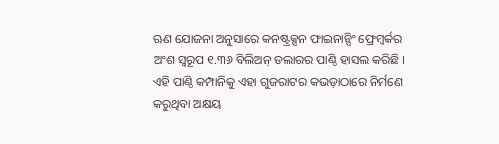ଋଣ ଯୋଜନା ଅନୁସାରେ କନଷ୍ଟ୍ରକ୍ସନ ଫାଇନାନ୍ସିଂ ଫ୍ରେମ୍ୱର୍କର ଅଂଶ ସ୍ୱରୂପ ୧.୩୬ ବିଲିଅନ୍ ଡଲାରର ପାଣ୍ଠି ହାସଲ କରିଛି । ଏହି ପାଣ୍ଠି କମ୍ପାନିକୁ ଏହା ଗୁଜରାଟର କଭଡ଼ାଠାରେ ନିର୍ମଣେ କରୁଥିବା ଅକ୍ଷୟ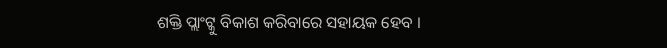ଶକ୍ତି ପ୍ଲାଂଟ୍କୁ ବିକାଶ କରିବାରେ ସହାୟକ ହେବ ।